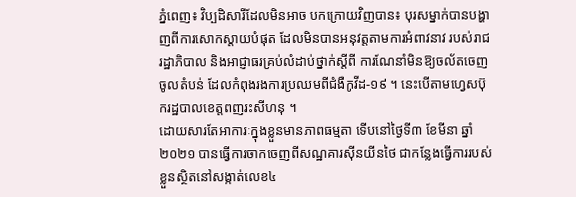ភ្នំពេញ៖ វិប្បដិសារីដែលមិនអាច បកក្រោយវិញបាន៖ បុរសម្នាក់បានបង្ហាញពីការសោកស្តាយបំផុត ដែលមិនបានអនុវត្តតាមការអំពាវនាវ របស់រាជរដ្ឋាភិបាល និងអាជ្ញាធរគ្រប់លំដាប់ថ្នាក់ស្តីពី ការណែនាំមិនឱ្យចល័តចេញចូលតំបន់ ដែលកំពុងរងការប្រឈមពីជំងឺកូវីដ-១៩ ។ នេះបើតាមហ្វេសប៊ុករដ្ឋបាលខេត្តពញរះសីហនុ ។
ដោយសារតែអាការៈក្នុងខ្លួនមានភាពធម្មតា ទើបនៅថ្ងៃទី៣ ខែមីនា ឆ្នាំ២០២១ បានធ្វើការចាកចេញពីសណ្ឋគារស៊ីនយីនថៃ ជាកន្លែងធ្វើការរបស់ខ្លួនស្ថិតនៅសង្កាត់លេខ៤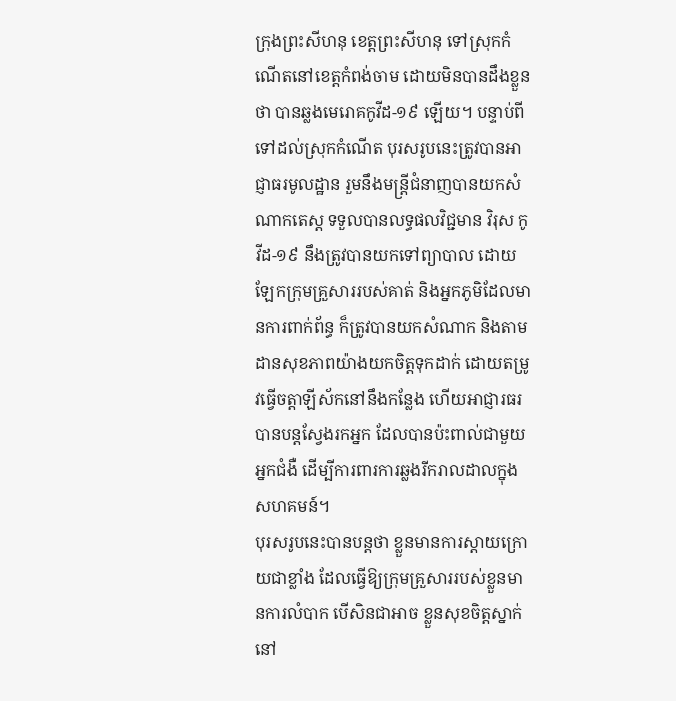ក្រុងព្រះសីហនុ ខេត្តព្រះសីហនុ ទៅស្រុកកំណើតនៅខេត្តកំពង់ចាម ដោយមិនបានដឹងខ្លួនថា បានឆ្លងមេរោគកូវីដ-១៩ ឡើយ។ បន្ទាប់ពីទៅដល់ស្រុកកំណើត បុរសរូបនេះត្រូវបានអាជ្ញាធរមូលដ្ឋាន រួមនឹងមន្ត្រីជំនាញបានយកសំណាកតេស្ត ទទួលបានលទ្ធផលវិជ្ជមាន វិរុស កូវីដ-១៩ នឹងត្រូវបានយកទៅព្យាបាល ដោយឡែកក្រុមគ្រួសាររបស់គាត់ និងអ្នកភូមិដែលមានការពាក់ព័ន្ធ ក៏ត្រូវបានយកសំណាក និងតាមដានសុខភាពយ៉ាងយកចិត្តទុកដាក់ ដោយតម្រូវធ្វើចត្តាឡីស័កនៅនឹងកន្លែង ហើយអាជ្ញារធរបានបន្តស្វែងរកអ្នក ដែលបានប៉ះពាល់ជាមួយអ្នកជំងឺ ដើម្បីការពារការឆ្លងរីករាលដាលក្នុងសហគមន៍។
បុរសរូបនេះបានបន្តថា ខ្លួនមានការស្តាយក្រោយជាខ្លាំង ដែលធ្វើឱ្យក្រុមគ្រួសាររបស់ខ្លួនមានការលំបាក បើសិនជាអាច ខ្លួនសុខចិត្តស្នាក់នៅ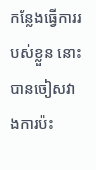កន្លែងធ្វើការរបស់ខ្លួន នោះបានចៀសវាងការប៉ះ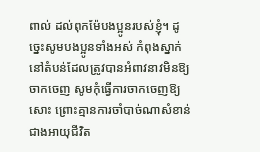ពាល់ ដល់ពុកម៉ែបងប្អូនរបស់ខ្ញុំ។ ដូច្នេះសូមបងប្អូនទាំងអស់ កំពុងស្នាក់នៅតំបន់ដែលត្រូវបានអំពាវនាវមិនឱ្យចាកចេញ សូមកុំធ្វើការចាកចេញឱ្យសោះ ព្រោះគ្មានការចាំបាច់ណាសំខាន់ជាងអាយុជីវិត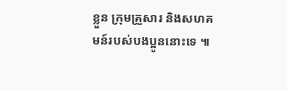ខ្លួន ក្រុមគ្រួសារ និងសហគមន៍របស់បងប្អូននោះទេ ៕